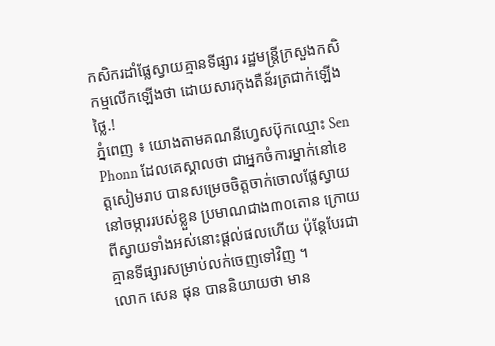កសិករដាំផ្លែស្វាយគ្មានទីផ្សារ រដ្ឋមន្ត្រីក្រសួងកសិកម្មលើកឡើងថា ដោយសារកុងតឺន័រត្រជាក់ឡើងថ្លៃ.!
ភ្នំពេញ ៖ យោងតាមគណនីហ្វេសប៊ុកឈ្មោះ Sen Phonn ដែលគេស្គាលថា ជាអ្នកចំការម្នាក់នៅខេត្តសៀមរាប បានសម្រេចចិត្តចាក់ចោលផ្លែស្វាយនៅចម្ការរបស់ខ្លួន ប្រមាណជាង៣០តោន ក្រោយពីស្វាយទាំងអស់នោះផ្ដល់ផលហើយ ប៉ុន្តែបែរជាគ្មានទីផ្សារសម្រាប់លក់ចេញទៅវិញ ។
លោក សេន ផុន បាននិយាយថា មាន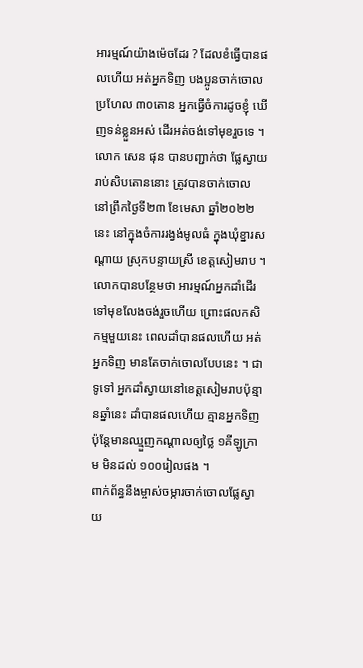អារម្មណ៍យ៉ាងម៉េចដែរ ? ដែលខំធ្វើបានផលហើយ អត់អ្នកទិញ បងប្អូនចាក់ចោល ប្រហែល ៣០តោន អ្នកធ្វើចំការដូចខ្ញុំ ឃើញទន់ខ្លួនអស់ ដើរអត់ចង់ទៅមុខរួចទេ ។
លោក សេន ផុន បានបញ្ជាក់ថា ផ្លែស្វាយរាប់សិបតោននោះ ត្រូវបានចាក់ចោល នៅព្រឹកថ្ងៃទី២៣ ខែមេសា ឆ្នាំ២០២២នេះ នៅក្នុងចំការរង្វង់មូលធំ ក្នុងឃុំខ្នារសណ្តាយ ស្រុកបន្ទាយស្រី ខេត្តសៀមរាប ។
លោកបានបន្ថែមថា អារម្មណ៍អ្នកដាំដើរទៅមុខលែងចង់រួចហើយ ព្រោះផលកសិកម្មមួយនេះ ពេលដាំបានផលហើយ អត់អ្នកទិញ មានតែចាក់ចោលបែបនេះ ។ ជាទូទៅ អ្នកដាំស្វាយនៅខេត្តសៀមរាបប៉ុន្មានឆ្នាំនេះ ដាំបានផលហើយ គ្មានអ្នកទិញ ប៉ុន្តែមានឈ្មួញកណ្តាលឲ្យថ្លៃ ១គីឡូក្រាម មិនដល់ ១០០រៀលផង ។
ពាក់ព័ន្ធនឹងម្ចាស់ចម្ការចាក់ចោលផ្លែស្វាយ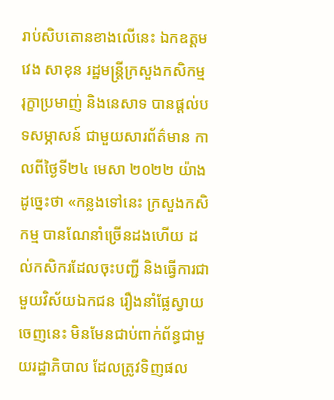រាប់សិបតោនខាងលើនេះ ឯកឧត្តម វេង សាខុន រដ្ឋមន្ត្រីក្រសួងកសិកម្ម រុក្ខាប្រមាញ់ និងនេសាទ បានផ្ដល់បទសម្ភាសន៍ ជាមួយសារព័ត៌មាន កាលពីថ្ងៃទី២៤ មេសា ២០២២ យ៉ាងដូច្នេះថា «កន្លងទៅនេះ ក្រសួងកសិកម្ម បានណែនាំច្រើនដងហើយ ដល់កសិករដែលចុះបញ្ជី និងធ្វើការជាមួយវិស័យឯកជន រឿងនាំផ្លែស្វាយចេញនេះ មិនមែនជាប់ពាក់ព័ន្ធជាមួយរដ្ឋាភិបាល ដែលត្រូវទិញផល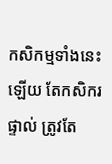កសិកម្មទាំងនេះឡើយ តែកសិករផ្ទាល់ ត្រូវតែ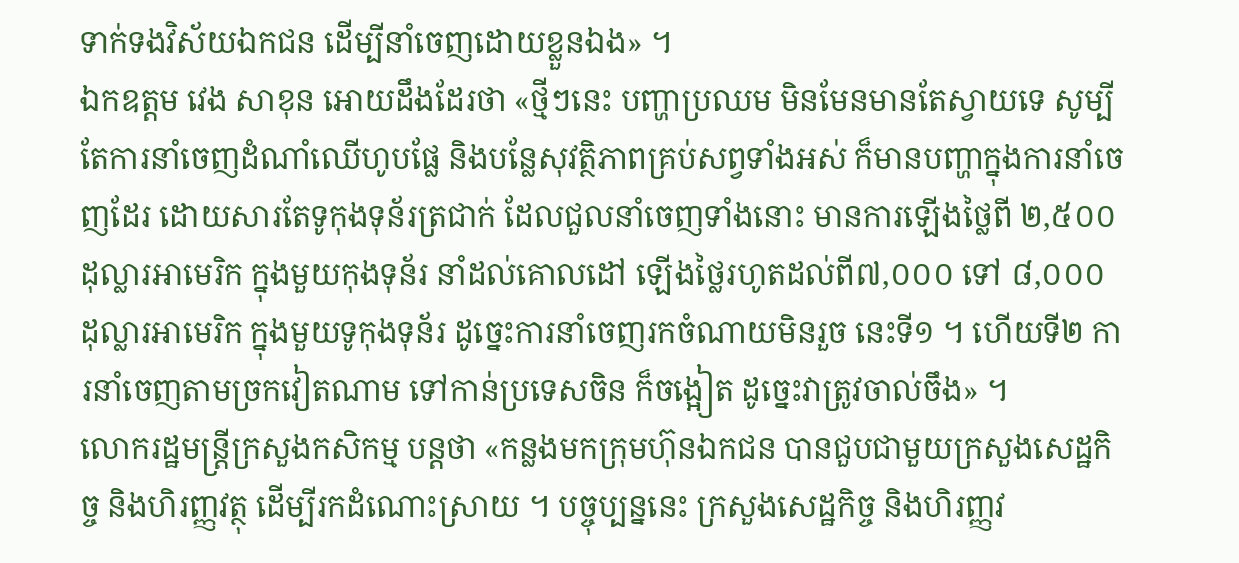ទាក់ទងវិស័យឯកជន ដើម្បីនាំចេញដោយខ្លួនឯង» ។
ឯកឧត្តម វេង សាខុន អោយដឹងដែរថា «ថ្មីៗនេះ បញ្ហាប្រឈម មិនមែនមានតែស្វាយទេ សូម្បីតែការនាំចេញដំណាំឈើហូបផ្លែ និងបន្លែសុវត្ថិភាពគ្រប់សព្វទាំងអស់ ក៏មានបញ្ហាក្នុងការនាំចេញដែរ ដោយសារតែទូកុងទុន័រត្រជាក់ ដែលជួលនាំចេញទាំងនោះ មានការឡើងថ្លៃពី ២,៥០០ដុល្លារអាមេរិក ក្នុងមួយកុងទុន័រ នាំដល់គោលដៅ ឡើងថ្លៃរហូតដល់ពី៧,០០០ ទៅ ៨,០០០ដុល្លារអាមេរិក ក្នុងមួយទូកុងទុន័រ ដូច្នេះការនាំចេញរកចំណាយមិនរួច នេះទី១ ។ ហើយទី២ ការនាំចេញតាមច្រកវៀតណាម ទៅកាន់ប្រទេសចិន ក៏ចង្អៀត ដូច្នេះវាត្រូវចាល់ចឹង» ។
លោករដ្ឋមន្ត្រីក្រសួងកសិកម្ម បន្ដថា «កន្លងមកក្រុមហ៊ុនឯកជន បានជួបជាមួយក្រសួងសេដ្ឋកិច្ច និងហិរញ្ញវត្ថុ ដើម្បីរកដំណោះស្រាយ ។ បច្ចុប្បន្ននេះ ក្រសួងសេដ្ឋកិច្ច និងហិរញ្ញវ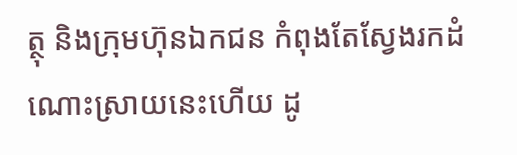ត្ថុ និងក្រុមហ៊ុនឯកជន កំពុងតែស្វែងរកដំណោះស្រាយនេះហើយ ដូ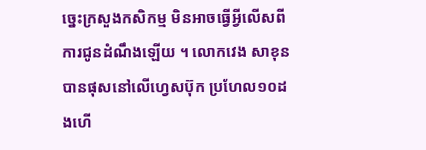ច្នេះក្រសួងកសិកម្ម មិនអាចធ្វើអ្វីលើសពីការជូនដំណឹងឡើយ ។ លោកវេង សាខុន បានផុសនៅលើហ្វេសប៊ុក ប្រហែល១០ដងហើ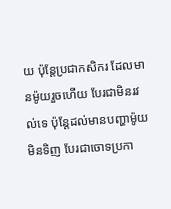យ ប៉ុន្ដែប្រជាកសិករ ដែលមានម៉ូយរួចហើយ បែរជាមិនរវល់ទេ ប៉ុន្តែដល់មានបញ្ហាម៉ូយមិនទិញ បែរជាចោទប្រកា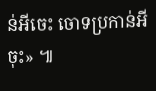ន់អីចេះ ចោទប្រកាន់អីចុះ» ៕